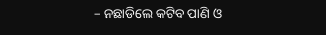– ନଛାଡିଲେ କଟିବ ପାଣି ଓ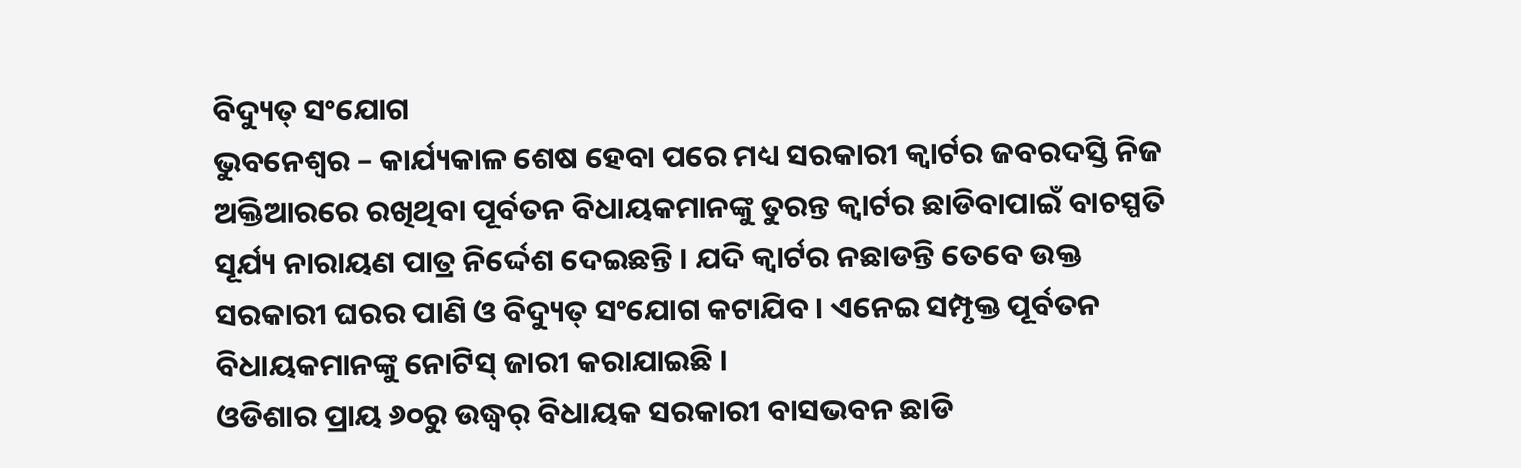ବିଦ୍ୟୁତ୍ ସଂଯୋଗ
ଭୁବନେଶ୍ୱର – କାର୍ଯ୍ୟକାଳ ଶେଷ ହେବା ପରେ ମଧ୍ୟ ସରକାରୀ କ୍ୱାର୍ଟର ଜବରଦସ୍ତି ନିଜ ଅକ୍ତିଆରରେ ରଖିଥିବା ପୂର୍ବତନ ବିଧାୟକମାନଙ୍କୁ ତୁରନ୍ତ କ୍ୱାର୍ଟର ଛାଡିବାପାଇଁ ବାଚସ୍ପତି ସୂର୍ଯ୍ୟ ନାରାୟଣ ପାତ୍ର ନିର୍ଦ୍ଦେଶ ଦେଇଛନ୍ତି । ଯଦି କ୍ୱାର୍ଟର ନଛାଡନ୍ତି ତେବେ ଉକ୍ତ ସରକାରୀ ଘରର ପାଣି ଓ ବିଦ୍ୟୁତ୍ ସଂଯୋଗ କଟାଯିବ । ଏନେଇ ସମ୍ପୃକ୍ତ ପୂର୍ବତନ ବିଧାୟକମାନଙ୍କୁ ନୋଟିସ୍ ଜାରୀ କରାଯାଇଛି ।
ଓଡିଶାର ପ୍ରାୟ ୬୦ରୁ ଉଦ୍ଧ୍ୱର୍ ବିଧାୟକ ସରକାରୀ ବାସଭବନ ଛାଡି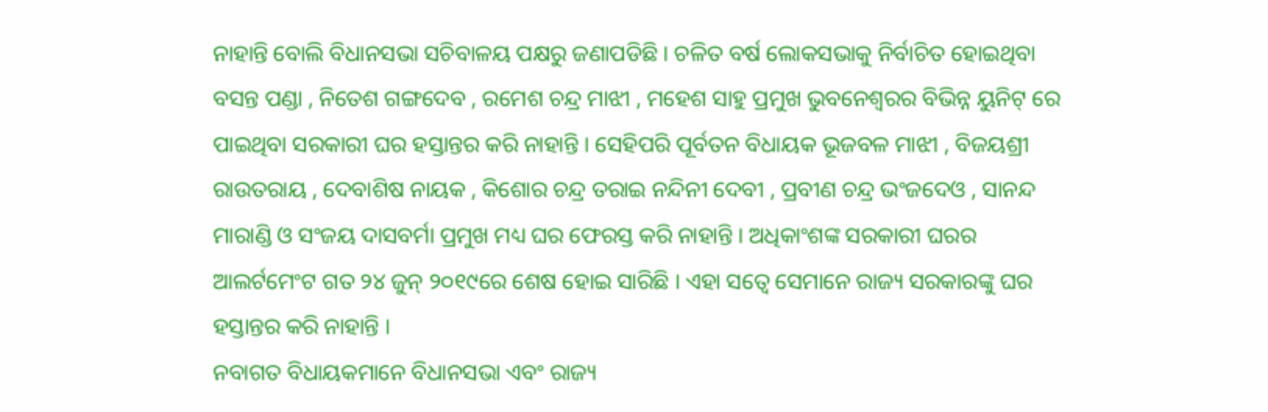ନାହାନ୍ତି ବୋଲି ବିଧାନସଭା ସଚିବାଳୟ ପକ୍ଷରୁ ଜଣାପଡିଛି । ଚଳିତ ବର୍ଷ ଲୋକସଭାକୁ ନିର୍ବାଚିତ ହୋଇଥିବା ବସନ୍ତ ପଣ୍ଡା , ନିତେଶ ଗଙ୍ଗଦେବ , ରମେଶ ଚନ୍ଦ୍ର ମାଝୀ , ମହେଶ ସାହୁ ପ୍ରମୁଖ ଭୁବନେଶ୍ୱରର ବିଭିନ୍ନ ୟୁନିଟ୍ ରେ ପାଇଥିବା ସରକାରୀ ଘର ହସ୍ତାନ୍ତର କରି ନାହାନ୍ତି । ସେହିପରି ପୂର୍ବତନ ବିଧାୟକ ଭୂଜବଳ ମାଝୀ , ବିଜୟଶ୍ରୀ ରାଉତରାୟ , ଦେବାଶିଷ ନାୟକ , କିଶୋର ଚନ୍ଦ୍ର ତରାଇ ନନ୍ଦିନୀ ଦେବୀ , ପ୍ରବୀଣ ଚନ୍ଦ୍ର ଭଂଜଦେଓ , ସାନନ୍ଦ ମାରାଣ୍ଡି ଓ ସଂଜୟ ଦାସବର୍ମା ପ୍ରମୁଖ ମଧ୍ୟ ଘର ଫେରସ୍ତ କରି ନାହାନ୍ତି । ଅଧିକାଂଶଙ୍କ ସରକାରୀ ଘରର ଆଲର୍ଟମେଂଟ ଗତ ୨୪ ଜୁନ୍ ୨୦୧୯ରେ ଶେଷ ହୋଇ ସାରିଛି । ଏହା ସତ୍ୱେ ସେମାନେ ରାଜ୍ୟ ସରକାରଙ୍କୁ ଘର ହସ୍ତାନ୍ତର କରି ନାହାନ୍ତି ।
ନବାଗତ ବିଧାୟକମାନେ ବିଧାନସଭା ଏବଂ ରାଜ୍ୟ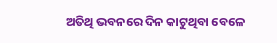ଅତିଥି ଭବନରେ ଦିନ କାଟୁଥିବା ବେଳେ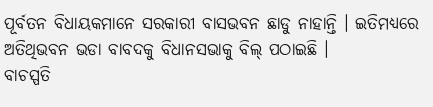ପୂର୍ବତନ ବିଧାୟକମାନେ ସରକାରୀ ବାସଭବନ ଛାଡୁ ନାହାନ୍ତି । ଇତିମଧ୍ୟରେ ଅତିଥିଭବନ ଭଡା ବାବଦକୁ ବିଧାନସଭାକୁ ବିଲ୍ ପଠାଇଛି ।
ବାଚସ୍ପତି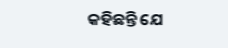କହିଛନ୍ତି ଯେ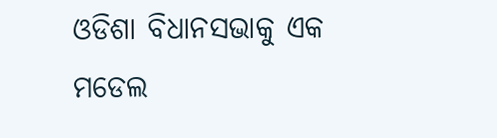ଓଡିଶା ବିଧାନସଭାକୁ ଏକ ମଡେଲ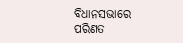ବିଧାନସଭାରେ ପରିଣତ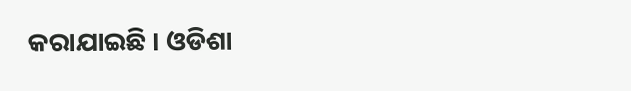କରାଯାଇଛି । ଓଡିଶା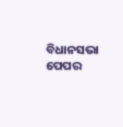ବିଧାନସଭା ପେପର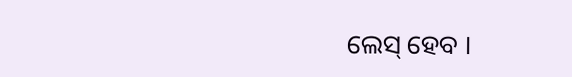ଲେସ୍ ହେବ ।